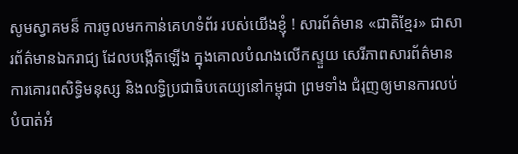សូមស្វាគមន៏ ការចូលមកកាន់គេហទំព័រ របស់យើងខ្ញុំ ! សារព័ត៌មាន «ជាតិខ្មែរ» ជាសារព័ត៌មានឯករាជ្យ ដែលបង្កើតឡើង ក្នុងគោលបំណងលើកស្ទួយ សេរីភាពសារព័ត៌មាន ការគោរពសិទ្ធិមនុស្ស និងលទ្ធិប្រជាធិបតេយ្យនៅកម្ពុជា ព្រមទាំង ជំរុញឲ្យមានការលប់បំបាត់អំ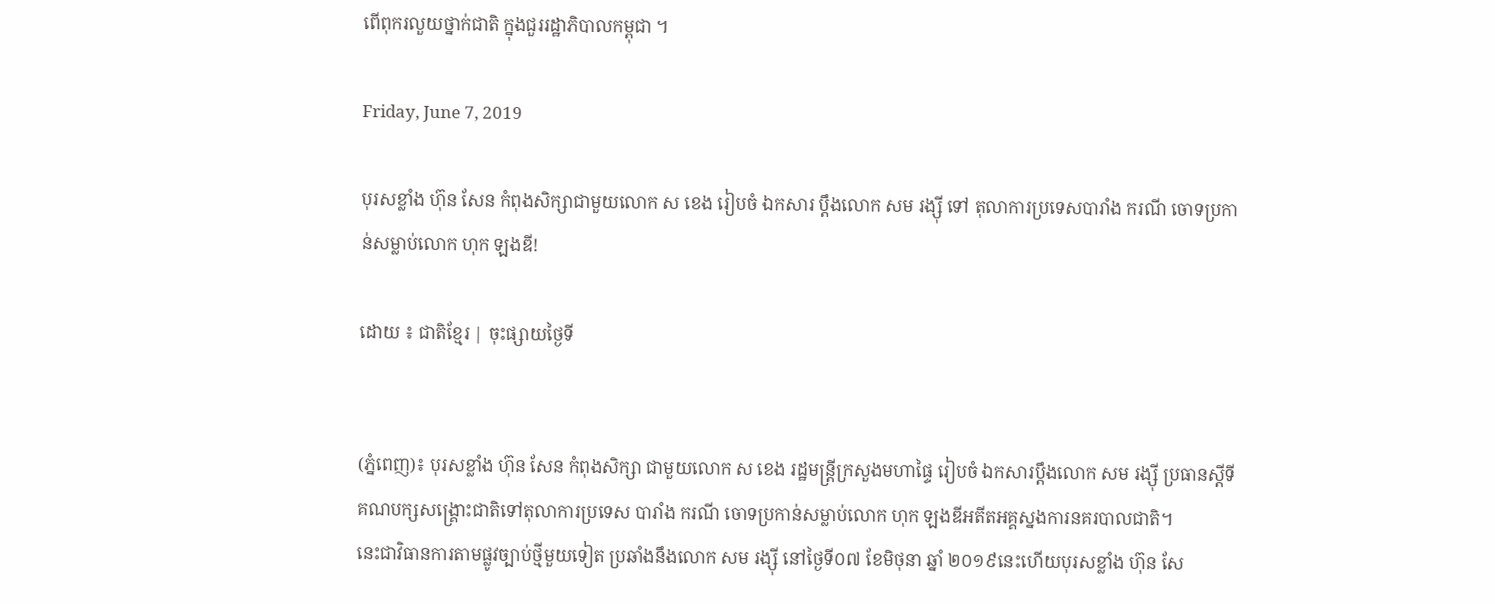ពើពុករលួយថ្នាក់ជាតិ ក្នុងជួររដ្ឋាភិបាលកម្ពុជា ។

Friday, June 7, 2019

បុរសខ្លាំង ហ៊ុន សែន កំពុងសិក្សាជាមួយលោក ស ខេង រៀបចំ ឯកសារ ប្ដឹងលោក សម រង្ស៊ី ទៅ តុលាការប្រទេសបារាំង ករណី ចោទប្រកាន់សម្លាប់លោក ហុក ឡងឌី!

ដោយ ៖ ជាតិខ្មែរ | ចុះផ្សាយថ្ងៃទី


(ភ្នំពេញ)៖ បុរសខ្លាំង ហ៊ុន សែន កំពុងសិក្សា ជាមួយលោក ស ខេង រដ្ឋមន្ត្រីក្រសួងមហាផ្ទៃ រៀបចំ ឯកសារប្ដឹងលោក សម រង្ស៊ី ប្រធានស្តីទីគណបក្សសង្រ្គោះជាតិទៅតុលាការប្រទេស បារាំង ករណី ចោទប្រកាន់សម្លាប់លោក ហុក ឡងឌីអតីតអគ្គស្នងការនគរបាលជាតិ។
នេះជាវិធានការតាមផ្លូវច្បាប់ថ្មីមួយទៀត ប្រឆាំងនឹងលោក សម រង្ស៊ី នៅថ្ងៃទី០៧ ខែមិថុនា ឆ្នាំ ២០១៩នេះហើយបុរសខ្លាំង ហ៊ុន សែ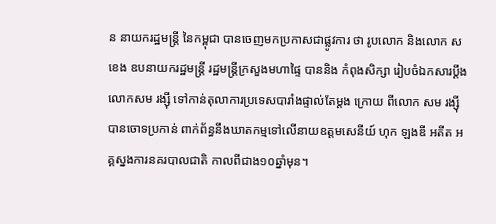ន នាយករដ្ឋមន្ដ្រី នៃកម្ពុជា បានចេញមកប្រកាសជាផ្លូវការ ថា រូបលោក និងលោក ស ខេង ឧបនាយករដ្ឋមន្ដ្រី រដ្ឋមន្ដ្រីក្រសួងមហាផ្ទៃ បាននិង កំពុងសិក្សា រៀបចំឯកសារប្ដឹងលោកសម រង្ស៊ី ទៅកាន់តុលាការប្រទេសបារាំងផ្ទាល់តែម្ដង ក្រោយ ពីលោក សម រង្សុីបានចោទប្រកាន់ ពាក់ព័ន្ធនឹងឃាតកម្មទៅលើនាយឧត្តមសេនីយ៍ ហុក ឡងឌី អតីត អគ្គស្នងការនគរបាលជាតិ កាលពីជាង១០ឆ្នាំមុន។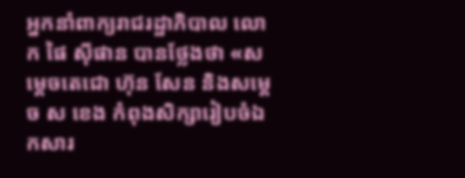អ្នកនាំពាក្យរាជរដ្ឋាភិបាល លោក ផៃ ស៊ីផាន បានថ្លែងថា «សម្ដេចតេជោ ហ៊ុន សែន និងសម្ដេច ស ខេង កំពុងសិក្សារៀបចំឯកសារ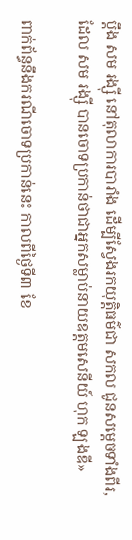ប្ដឹង សម រង្ស៊ី នៅតុលាការបារាំង ដើម្បីស្វែងរកយុត្តិធម៌ជា សកល ជូនសម្ដេចទាំងពីរ, ដែល សម រង្ស៊ី បានចោទប្រកាន់ថាជាអ្នកសម្លាប់នាយឧត្តមសេនីយ៍ ហុក ឡងឌី»

ពាក់ព័ន្ធនឹងករណីចោទប្រកាន់នេះ កាលពីថ្ងៃទី៣ ខែ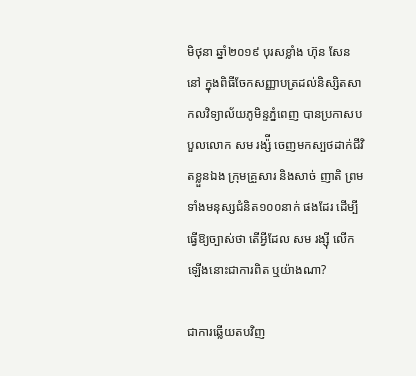មិថុនា ឆ្នាំ២០១៩ បុរសខ្លាំង ហ៊ុន សែន នៅ ក្នុងពិធីចែកសញ្ញាបត្រដល់និស្សិតសាកលវិទ្យាល័យភូមិន្ទភ្នំពេញ បានប្រកាសបបួលលោក សម រង្ស៉ី ចេញមកស្បថដាក់ជីវិតខ្លួនឯង ក្រុមគ្រួសារ និងសាច់ ញាតិ ព្រមទាំងមនុស្សជំនិត១០០នាក់ ផងដែរ ដើម្បីធ្វើឱ្យច្បាស់ថា តើអ្វីដែល សម រង្ស៊ី លើកឡើងនោះជាការពិត ឬយ៉ាងណា?

ជាការឆ្លើយតបវិញ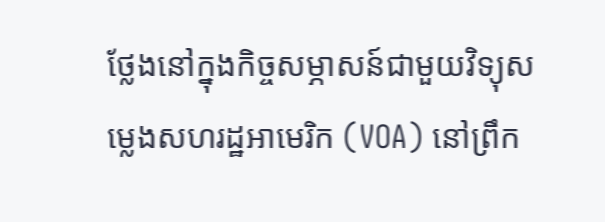ថ្លែងនៅក្នុងកិច្ចសម្ភាសន៍ជាមួយវិទ្យុសម្លេងសហរដ្ឋអាមេរិក (VOA) នៅព្រឹក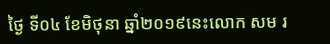ថ្ងៃ ទី០៤ ខែមិថុនា ឆ្នាំ២០១៩នេះលោក សម រ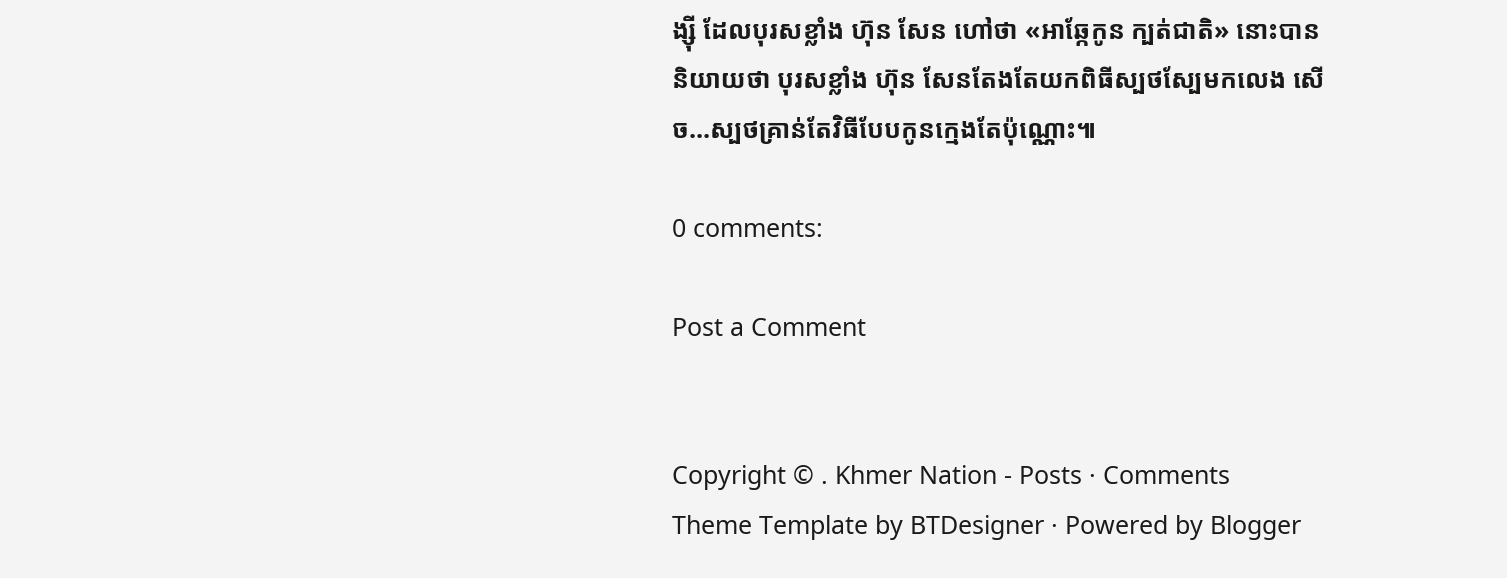ង្ស៊ី ដែលបុរសខ្លាំង ហ៊ុន សែន ហៅថា «អាឆ្កែកូន ក្បត់ជាតិ» នោះបាននិយាយថា បុរសខ្លាំង ហ៊ុន សែនតែងតែយកពិធីស្បថស្បែមកលេង សើច...ស្បថគ្រាន់តែវិធីបែបកូនក្មេងតែប៉ុណ្ណោះ៕

0 comments:

Post a Comment


Copyright © . Khmer Nation - Posts · Comments
Theme Template by BTDesigner · Powered by Blogger